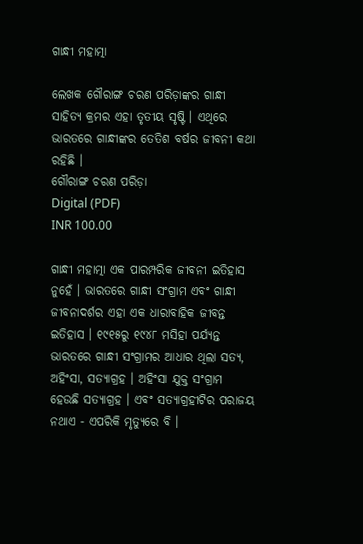ଗାନ୍ଧୀ ମହାତ୍ମା

ଲେଖକ ଗୌରାଙ୍ଗ ଚରଣ ପରିଡ଼ାଙ୍କର ଗାନ୍ଧୀ ସାହିତ୍ଯ କ୍ରମର ଏହା ତୃତୀୟ ସୃଷ୍ଟି । ଏଥିରେ ଭାରତରେ ଗାନ୍ଧୀଙ୍କର ତେତିଶ ବର୍ଷର ଜୀବନୀ କଥା ରହିଛି ।
ଗୌରାଙ୍ଗ ଚରଣ ପରିଡ଼ା
Digital (PDF)
INR 100.00

ଗାନ୍ଧୀ ମହାତ୍ମା ଏକ ପାରମ୍ପରିକ ଜୀବନୀ ଇତିହାସ ନୁହେଁ । ଭାରତରେ ଗାନ୍ଧୀ ସଂଗ୍ରାମ ଏବଂ ଗାନ୍ଧୀ ଜୀବନାଦର୍ଶର ଏହା ଏକ ଧାରାବାହିକ ଜୀବନ୍ତ ଇତିହାସ । ୧୯୧୫ରୁ ୧୯୪୮ ମସିହା ପର୍ଯ୍ୟନ୍ତ ଭାରତରେ ଗାନ୍ଧୀ ସଂଗ୍ରାମର ଆଧାର ଥିଲା ସତ୍ୟ, ଅହିଂସା, ସତ୍ୟାଗ୍ରହ । ଅହିଂସା ଯୁକ୍ତ ସଂଗ୍ରାମ ହେଉଛି ସତ୍ୟାଗ୍ରହ । ଏବଂ ସତ୍ୟାଗ୍ରହୀଟିର ପରାଜୟ ନଥାଏ - ଏପରିକି ମୃତ୍ୟୁରେ ବି ।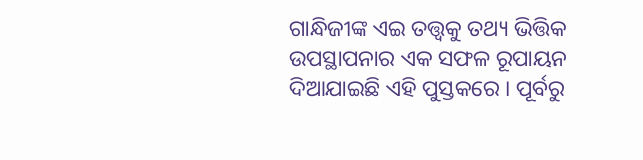ଗାନ୍ଧିଜୀଙ୍କ ଏଇ ତତ୍ତ୍ୱକୁ ତଥ୍ୟ ଭିତ୍ତିକ ଉପସ୍ଥାପନାର ଏକ ସଫଳ ରୂପାୟନ ଦିଆଯାଇଛି ଏହି ପୁସ୍ତକରେ । ପୂର୍ବରୁ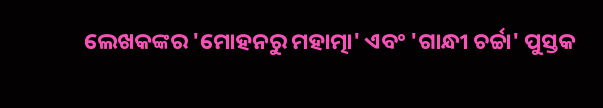ଲେଖକଙ୍କର 'ମୋହନରୁ ମହାତ୍ମା' ଏବଂ 'ଗାନ୍ଧୀ ଚର୍ଚ୍ଚା' ପୁସ୍ତକ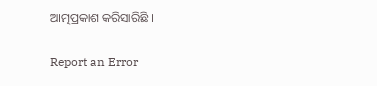ଆତ୍ମପ୍ରକାଶ କରିସାରିଛି ।

Report an Error